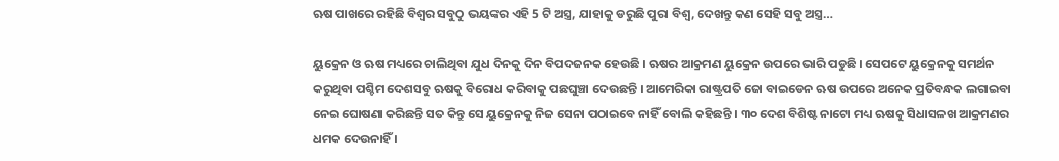ଋଷ ପାଖରେ ରହିଛି ବିଶ୍ଵର ସବୁଠୁ ଭୟଙ୍କର ଏହି 5 ଟି ଅସ୍ତ୍ର, ଯାହାକୁ ଡରୁଛି ପୁରା ବିଶ୍ଵ, ଦେଖନ୍ତୁ କଣ ସେହି ସବୁ ଅସ୍ତ୍ର…

ୟୁକ୍ରେନ ଓ ଋଷ ମଧ୍ୟରେ ଚାଲିଥିବା ଯୁଧ ଦିନକୁ ଦିନ ବିପଦଜନକ ହେଉଛି । ଋଷର ଆକ୍ରମଣ ୟୁକ୍ରେନ ଉପରେ ଭାରି ପଡୁଛି । ସେପଟେ ୟୁକ୍ରେନକୁ ସମର୍ଥନ କରୁଥିବା ପଶ୍ଚିମ ଦେଶସବୁ ଋଷକୁ ବିରୋଧ କରିବାକୁ ପଛଘୁଞ୍ଚା ଦେଉଛନ୍ତି । ଆମେରିକା ରାଷ୍ଟ୍ରପତି ଜୋ ବାଇଡେନ ଋଷ ଉପରେ ଅନେକ ପ୍ରତିବନ୍ଧକ ଲଗାଇବା ନେଇ ଘୋଷଣା କରିଛନ୍ତି ସତ କିନ୍ତୁ ସେ ୟୁକ୍ରେନକୁ ନିଜ ସେନା ପଠାଇବେ ନାହିଁ ବୋଲି କହିଛନ୍ତି । ୩୦ ଦେଶ ବିଶିଷ୍ଟ ନାଟୋ ମଧ୍ୟ ଋଷକୁ ସିଧାସଳଖ ଆକ୍ରମଣର ଧମକ ଦେଉନାହିଁ ।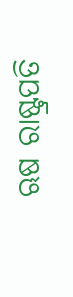ଋଷ ରାଷ୍ଟ୍ରପତି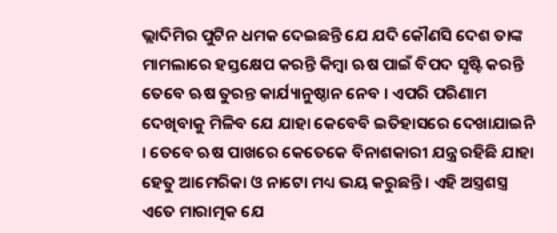ଭ୍ଲାଦିମିର ପୁଟିନ ଧମକ ଦେଇଛନ୍ତି ଯେ ଯଦି କୌଣସି ଦେଶ ତାଙ୍କ ମାମଲାରେ ହସ୍ତକ୍ଷେପ କରନ୍ତି କିମ୍ବା ଋଷ ପାଇଁ ବିପଦ ସୃଷ୍ଟି କରନ୍ତି ତେବେ ଋଷ ତୁରନ୍ତ କାର୍ଯ୍ୟାନୁଷ୍ଠାନ ନେବ । ଏପରି ପରିଣାମ ଦେଖିବାକୁ ମିଳିବ ଯେ ଯାହା କେବେବି ଇତିହାସରେ ଦେଖାଯାଇନି । ତେବେ ଋଷ ପାଖରେ କେତେକେ ବିନାଶକାରୀ ଯନ୍ତ୍ର ରହିଛି ଯାହା ହେତୁ ଆମେରିକା ଓ ନାଟୋ ମଧ୍ୟ ଭୟ କରୁଛନ୍ତି । ଏହି ଅସ୍ତ୍ରଶସ୍ତ୍ର ଏତେ ମାରାତ୍ମକ ଯେ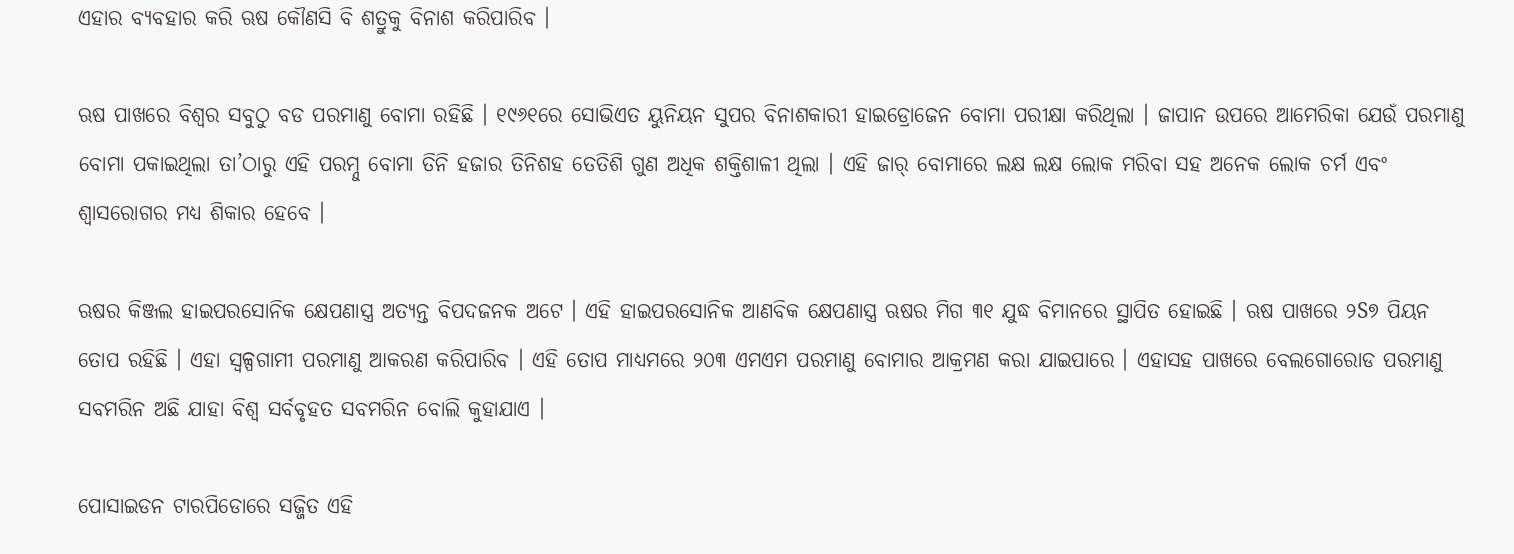ଏହାର ବ୍ୟବହାର କରି ଋଷ କୌଣସି ବି ଶତ୍ରୁକୁ ବିନାଶ କରିପାରିବ ।

ଋଷ ପାଖରେ ବିଶ୍ଵର ସବୁଠୁ ବଡ ପରମାଣୁ ବୋମା ରହିଛି । ୧୯୬୧ରେ ସୋଭିଏତ ୟୁନିୟନ ସୁପର ବିନାଶକାରୀ ହାଇଡ୍ରୋଜେନ ବୋମା ପରୀକ୍ଷା କରିଥିଲା । ଜାପାନ ଉପରେ ଆମେରିକା ଯେଉଁ ପରମାଣୁ ବୋମା ପକାଇଥିଲା ତା’ଠାରୁ ଏହି ପରମ୍ନୁ ବୋମା ତିନି ହଜାର ତିନିଶହ ତେତିଶି ଗୁଣ ଅଧିକ ଶକ୍ତିଶାଳୀ ଥିଲା । ଏହି ଜାର୍ ବୋମାରେ ଲକ୍ଷ ଲକ୍ଷ ଲୋକ ମରିବା ସହ ଅନେକ ଲୋକ ଚର୍ମ ଏବଂ ଶ୍ଵାସରୋଗର ମଧ୍ୟ ଶିକାର ହେବେ ।

ଋଷର କିଞ୍ଜଲ ହାଇପରସୋନିକ କ୍ଷେପଣାସ୍ତ୍ର ଅତ୍ୟନ୍ତ ବିପଦଜନକ ଅଟେ । ଏହି ହାଇପରସୋନିକ ଆଣବିକ କ୍ଷେପଣାସ୍ତ୍ର ଋଷର ମିଗ ୩୧ ଯୁଦ୍ଧ ବିମାନରେ ସ୍ଥାପିତ ହୋଇଛି । ଋଷ ପାଖରେ ୨S୭ ପିୟନ ତୋପ ରହିଛି । ଏହା ସ୍ୱଳ୍ପଗାମୀ ପରମାଣୁ ଆକରଣ କରିପାରିବ । ଏହି ତୋପ ମାଧ୍ୟମରେ ୨୦୩ ଏମଏମ ପରମାଣୁ ବୋମାର ଆକ୍ରମଣ କରା ଯାଇପାରେ । ଏହାସହ ପାଖରେ ବେଲଗୋରୋଡ ପରମାଣୁ ସବମରିନ ଅଛି ଯାହା ବିଶ୍ଵ ସର୍ବବୃହତ ସବମରିନ ବୋଲି କୁହାଯାଏ ।

ପୋସାଇଡନ ଟାରପିଡୋରେ ସଜ୍ଜିତ ଏହି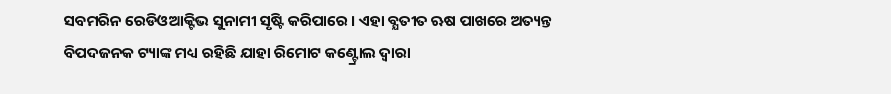ସବମରିନ ରେଡିଓଆକ୍ଟିଭ ସୁନାମୀ ସୃଷ୍ଟି କରିପାରେ । ଏହା ବ୍ଯତୀତ ଋଷ ପାଖରେ ଅତ୍ୟନ୍ତ ବିପଦଜନକ ଟ୍ୟାଙ୍କ ମଧ୍ୟ ରହିଛି ଯାହା ରିମୋଟ କଣ୍ଟ୍ରୋଲ ଦ୍ଵାରା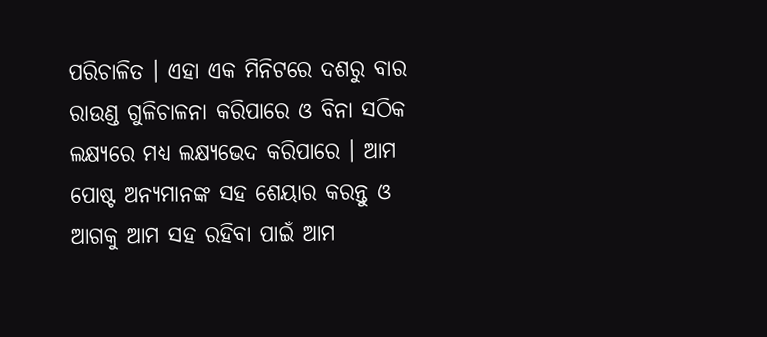ପରିଚାଳିତ । ଏହା ଏକ ମିନିଟରେ ଦଶରୁ ବାର ରାଉଣ୍ଡ ଗୁଳିଚାଳନା କରିପାରେ ଓ ବିନା ସଠିକ ଲକ୍ଷ୍ୟରେ ମଧ୍ୟ ଲକ୍ଷ୍ୟଭେଦ କରିପାରେ । ଆମ ପୋଷ୍ଟ ଅନ୍ୟମାନଙ୍କ ସହ ଶେୟାର କରନ୍ତୁ ଓ ଆଗକୁ ଆମ ସହ ରହିବା ପାଇଁ ଆମ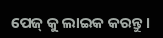ପେଜ୍ କୁ ଲାଇକ କରନ୍ତୁ ।